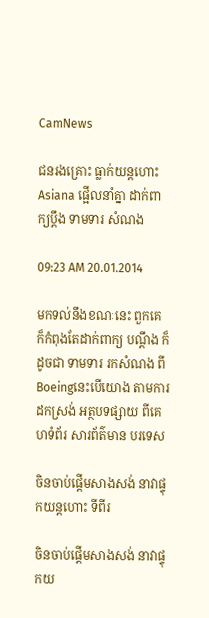CamNews

ជនរងគ្រោះ ធ្លាក់យន្តហោះ Asiana ផ្អើលនាំគ្នា ដាក់ពាក្យប្តឹង ទាមទារ សំណង

09:23 AM 20.01.2014

មកទល់នឹងខណៈនេះ ពួកគេ ក៏កំពុងតែដាក់ពាក្យ បណ្តឹង ក៏ដូចជា ទាមទារ រកសំណង ពី Boeingនេះបើយោង តាមការដកស្រង់ អត្ថបទផ្សាយ ពីគេហទំព័រ សារព័ត៌មាន បរទេស

ចិនចាប់ផ្ដើមសាងសង់ នាវាផ្ទុកយន្ដហោះ ទីពីរ

ចិនចាប់ផ្ដើមសាងសង់ នាវាផ្ទុកយ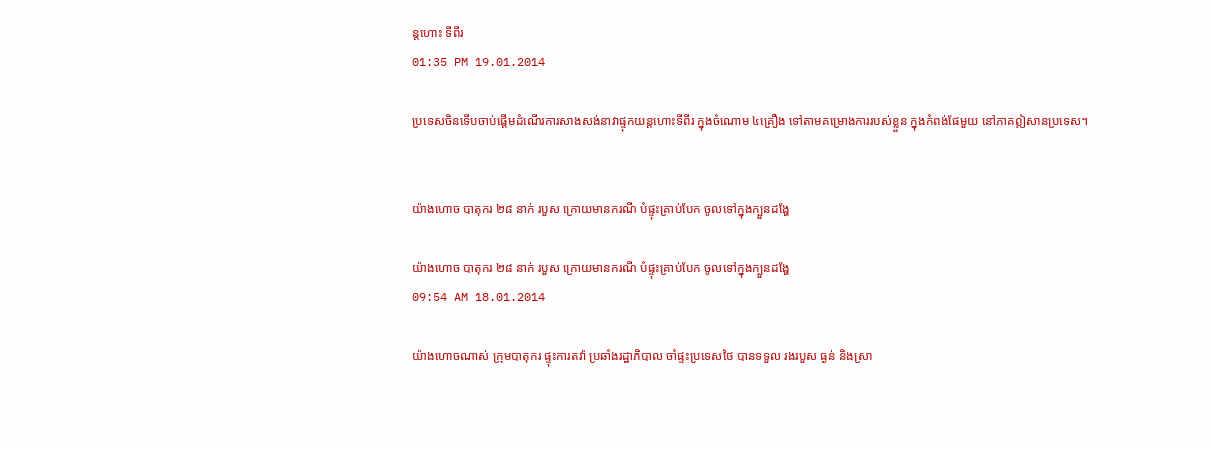ន្ដហោះ ទីពីរ
01:35 PM 19.01.2014

ប្រទេសចិនទើបចាប់ផ្ដើមដំណើរការសាងសង់នាវាផ្ទុកយន្ដហោះទីពីរ ក្នុងចំណោម ៤គ្រឿង ទៅតាមគម្រោងការរបស់ខ្លួន ក្នុងកំពង់ផែមួយ នៅភាគឦសានប្រទេស។


យ៉ាងហោច បាតុករ ២៨ នាក់ របួស ក្រោយមានករណី បំផ្ទុះគ្រាប់បែក ចូលទៅក្នុងក្បួនដង្ហែ

យ៉ាងហោច បាតុករ ២៨ នាក់ របួស ក្រោយមានករណី បំផ្ទុះគ្រាប់បែក ចូលទៅក្នុងក្បួនដង្ហែ
09:54 AM 18.01.2014

យ៉ាងហោចណាស់ ក្រុមបាតុករ ផ្ទុះការតវ៉ា ប្រឆាំងរដ្ឋាភិបាល ចាំផ្ទះប្រទេសថៃ បានទទួល រងរបួស ធ្ងន់ និងស្រា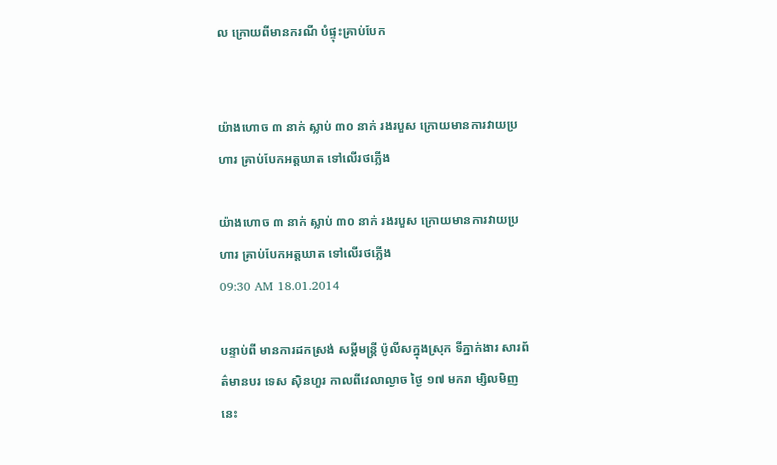ល ក្រោយពីមានករណី បំផ្ទុះគ្រាប់បែក


យ៉ាងហោច ៣ នាក់ ស្លាប់ ៣០ នាក់ រងរបួស ក្រោយមានការវាយប្រហារ គ្រាប់បែកអត្តឃាត ទៅលើរថភ្លើង

យ៉ាងហោច ៣ នាក់ ស្លាប់ ៣០ នាក់ រងរបួស ក្រោយមានការវាយប្រហារ គ្រាប់បែកអត្តឃាត ទៅលើរថភ្លើង
09:30 AM 18.01.2014

បន្ទាប់ពី មានការដកស្រង់ សម្តីមន្រ្តី ប៉ូលីសក្នុងស្រុក ទីភ្នាក់ងារ សារព័ត៌មានបរ ទេស ស៊ិនហួរ កាលពីវេលាល្ងាច ថ្ងៃ ១៧ មករា ម្សិលមិញនេះ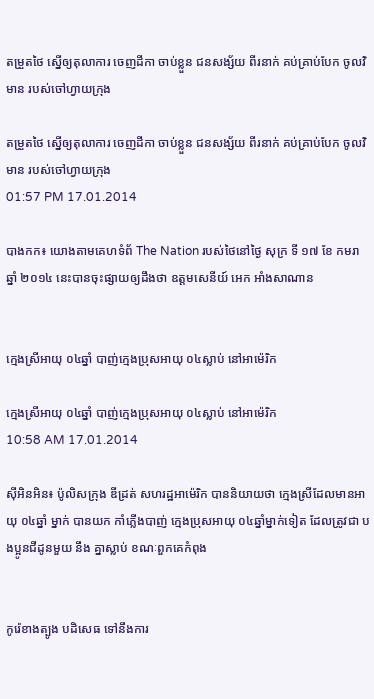តម្រួតថៃ ស្នើឲ្យតុលាការ ចេញដីកា ចាប់ខ្លួន ជនសង្ស័យ ពីរនាក់ គប់គ្រាប់បែក ចូលវិមាន របស់ចៅហ្វាយក្រុង

តម្រួតថៃ ស្នើឲ្យតុលាការ ចេញដីកា ចាប់ខ្លួន ជនសង្ស័យ ពីរនាក់ គប់គ្រាប់បែក ចូលវិមាន របស់ចៅហ្វាយក្រុង
01:57 PM 17.01.2014

បាងកក៖ យោងតាមគេហទំព័ The Nation របស់ថៃនៅថ្ងៃ សុក្រ ទី ១៧ ខែ កមរា ឆ្នាំ ២០១៤ នេះបានចុះផ្សាយឲ្យដឹងថា ឧត្តមសេនីយ៍ អេក អាំងសាណាន


ក្មេងស្រីអាយុ ០៤ឆ្នាំ បាញ់ក្មេងប្រុសអាយុ ០៤ស្លាប់ នៅអាម៉េរិក

ក្មេងស្រីអាយុ ០៤ឆ្នាំ បាញ់ក្មេងប្រុសអាយុ ០៤ស្លាប់ នៅអាម៉េរិក
10:58 AM 17.01.2014

ស៊ីអិនអិន៖ ប៉ូលិសក្រុង ឌីដ្រត់ សហរដ្ឋអាម៉េរិក បាននិយាយថា ក្មេងស្រីដែលមានអាយុ ០៤ឆ្នាំ ម្នាក់ បានយក កាំភ្លើងបាញ់ ក្មេងប្រុសអាយុ ០៤ឆ្នាំម្នាក់ទៀត ដែលត្រូវជា បងប្អូនជីដូនមួយ នឹង គ្នាស្លាប់ ខណៈពួកគេកំពុង


កូរ៉េខាងត្បូង បដិសេធ ទៅនឹងការ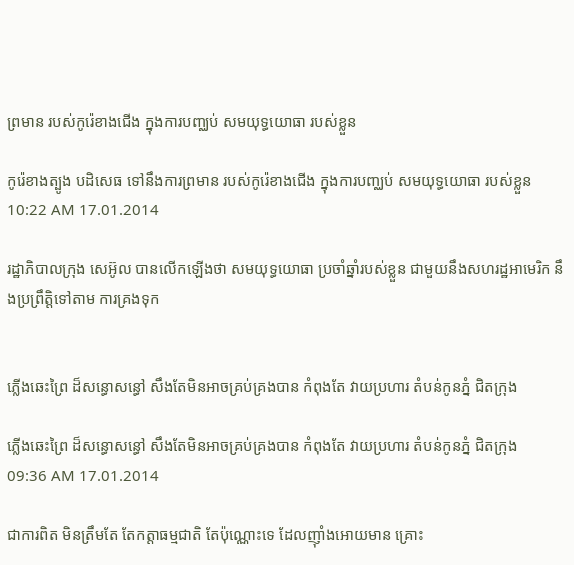ព្រមាន របស់កូរ៉េខាងជើង ក្នុងការបញ្ឈប់ សមយុទ្ធយោធា របស់ខ្លួន

កូរ៉េខាងត្បូង បដិសេធ ទៅនឹងការព្រមាន របស់កូរ៉េខាងជើង ក្នុងការបញ្ឈប់ សមយុទ្ធយោធា របស់ខ្លួន
10:22 AM 17.01.2014

រដ្ឋាភិបាលក្រុង សេអ៊ូល បានលើកឡើងថា សមយុទ្ធយោធា ប្រចាំឆ្នាំរបស់ខ្លួន ជាមួយនឹងសហរដ្ឋអាមេរិក នឹងប្រព្រឹត្តិទៅតាម ការគ្រងទុក


ភ្លើងឆេះព្រៃ ដ៏សន្ធោសន្ធៅ សឹងតែមិនអាចគ្រប់គ្រងបាន កំពុងតែ វាយប្រហារ តំបន់កូនភ្នំ ជិតក្រុង

ភ្លើងឆេះព្រៃ ដ៏សន្ធោសន្ធៅ សឹងតែមិនអាចគ្រប់គ្រងបាន កំពុងតែ វាយប្រហារ តំបន់កូនភ្នំ ជិតក្រុង
09:36 AM 17.01.2014

ជាការពិត មិនត្រឹមតែ តែកត្តាធម្មជាតិ តែប៉ុណ្ណោះទេ ដែលញ៉ាំងអោយមាន គ្រោះ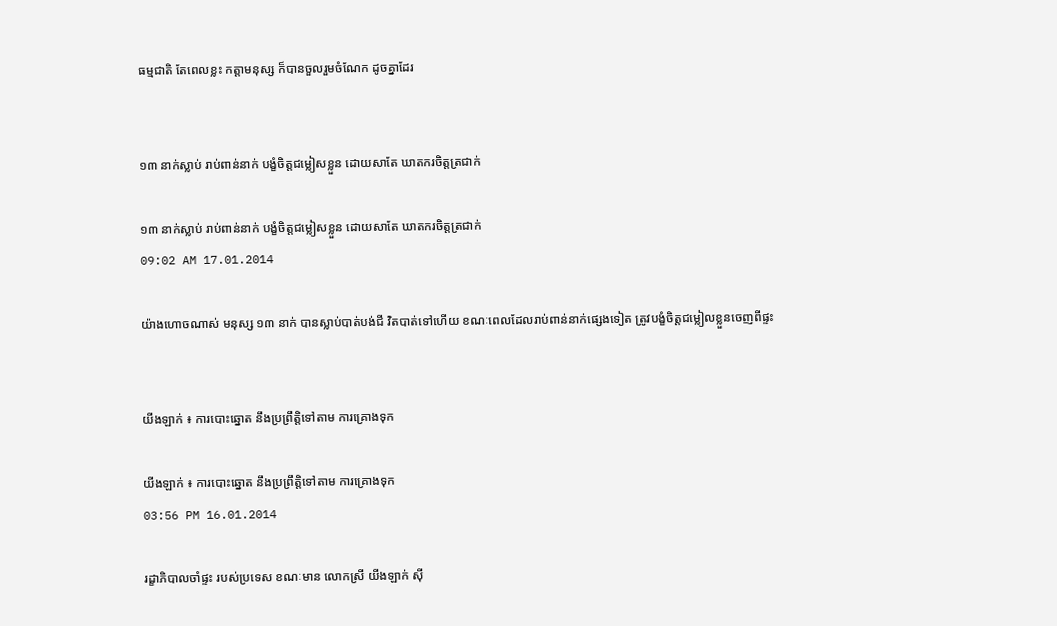ធម្មជាតិ តែពេលខ្លះ កត្តាមនុស្ស ក៏បានចួលរួមចំណែក ដូចគ្នាដែរ


១៣ នាក់ស្លាប់ រាប់ពាន់នាក់ បង្ខំចិត្តជម្លៀសខ្លួន ដោយសាតែ ឃាតករចិត្តត្រជាក់

១៣ នាក់ស្លាប់ រាប់ពាន់នាក់ បង្ខំចិត្តជម្លៀសខ្លួន ដោយសាតែ ឃាតករចិត្តត្រជាក់
09:02 AM 17.01.2014

យ៉ាងហោចណាស់ មនុស្ស ១៣ នាក់ បានស្លាប់បាត់បង់ជី វិតបាត់ទៅហើយ ខណៈពេលដែលរាប់ពាន់នាក់ផ្សេងទៀត ត្រូវបង្ខំចិត្តជម្លៀលខ្លួនចេញពីផ្ទះ


យីងឡាក់ ៖ ការបោះឆ្នោត នឹងប្រព្រឹត្តិទៅតាម ការគ្រោងទុក

យីងឡាក់ ៖ ការបោះឆ្នោត នឹងប្រព្រឹត្តិទៅតាម ការគ្រោងទុក
03:56 PM 16.01.2014

រដ្ខាភិបាលចាំផ្ទះ របស់ប្រទេស ខណៈមាន លោកស្រី យីងឡាក់ ស៊ី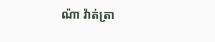ណ៉ា វ៉ាត់ត្រា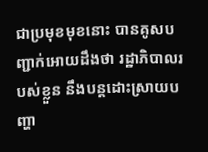ជាប្រមុខមុខនោះ បានគូសបញ្ជាក់អោយដឹងថា រដ្ឋាភិបាលរបស់ខ្លួន នឹងបន្តដោះស្រាយបញ្ហា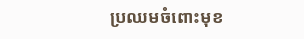ប្រឈមចំពោះមុខ